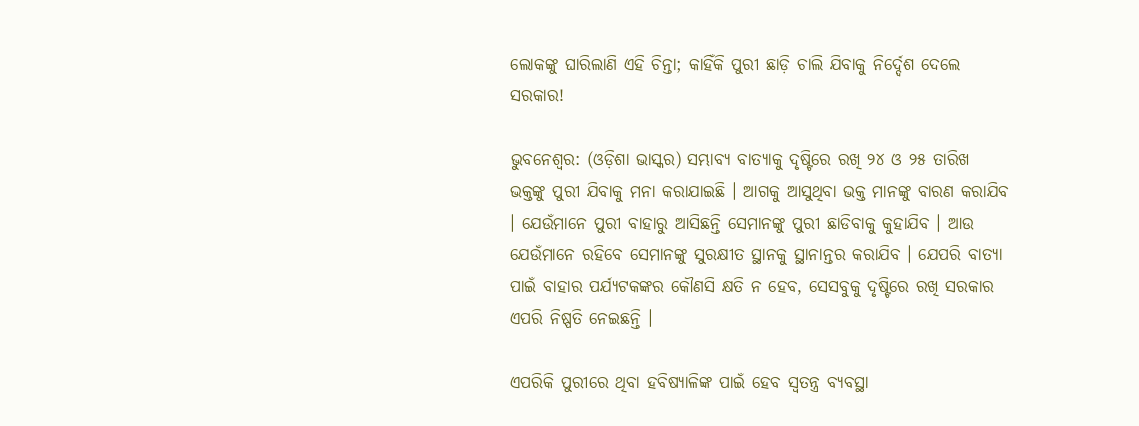ଲୋକଙ୍କୁ ଘାରିଲାଣି ଏହି ଚିନ୍ତା; କାହିଁକି ପୁରୀ ଛାଡ଼ି ଚାଲି ଯିବାକୁ ନିର୍ଦ୍ଦେଶ ଦେଲେ ସରକାର!

ଭୁବନେଶ୍ୱର: (ଓଡ଼ିଶା ଭାସ୍କର) ସମ୍ଭାବ୍ୟ ବାତ୍ୟାକୁ ଦୃଷ୍ଟିରେ ରଖି ୨୪ ଓ ୨୫ ତାରିଖ ଭକ୍ତଙ୍କୁ ପୁରୀ ଯିବାକୁ ମନା କରାଯାଇଛି । ଆଗକୁ ଆସୁଥିବା ଭକ୍ତ ମାନଙ୍କୁ ବାରଣ କରାଯିବ । ଯେଉଁମାନେ ପୁରୀ ବାହାରୁ ଆସିଛନ୍ତି ସେମାନଙ୍କୁ ପୁରୀ ଛାଡିବାକୁ କୁହାଯିବ । ଆଉ ଯେଉଁମାନେ ରହିବେ ସେମାନଙ୍କୁ ସୁରକ୍ଷୀତ ସ୍ଥାନକୁ ସ୍ଥାନାନ୍ତର କରାଯିବ । ଯେପରି ବାତ୍ୟା ପାଇଁ ବାହାର ପର୍ଯ୍ୟଟକଙ୍କର କୌଣସି କ୍ଷତି ନ ହେବ, ସେସବୁକୁ ଦୃଷ୍ଟିରେ ରଖି ସରକାର ଏପରି ନିଷ୍ପତି ନେଇଛନ୍ତି ।

ଏପରିକି ପୁରୀରେ ଥିବା ହବିଷ୍ୟାଳିଙ୍କ ପାଇଁ ହେବ ସ୍ୱତନ୍ତ୍ର ବ୍ୟବସ୍ଥା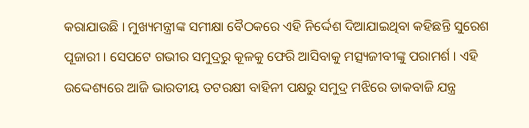କରାଯାଉଛି । ମୁଖ୍ୟମନ୍ତ୍ରୀଙ୍କ ସମୀକ୍ଷା ବୈଠକରେ ଏହି ନିର୍ଦ୍ଦେଶ ଦିଆଯାଇଥିବା କହିଛନ୍ତି ସୁରେଶ ପୂଜାରୀ । ସେପଟେ ଗଭୀର ସମୁଦ୍ରରୁ କୂଳକୁ ଫେରି ଆସିବାକୁ ମତ୍ସ୍ୟଜୀବୀଙ୍କୁ ପରାମର୍ଶ । ଏହି ଉଦ୍ଦେଶ୍ୟରେ ଆଜି ଭାରତୀୟ ତଟରକ୍ଷୀ ବାହିନୀ ପକ୍ଷରୁ ସମୁଦ୍ର ମଝିରେ ଡାକବାଜି ଯନ୍ତ୍ର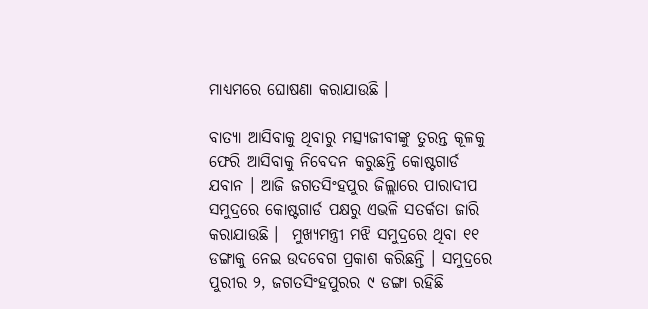ମାଧ୍ୟମରେ ଘୋଷଣା କରାଯାଉଛି ।

ବାତ୍ୟା ଆସିବାକୁ ଥିବାରୁ ମତ୍ସ୍ୟଜୀବୀଙ୍କୁ ତୁରନ୍ତ କୂଳକୁ ଫେରି ଆସିବାକୁ ନିବେଦନ କରୁଛନ୍ତି କୋଷ୍ଟଗାର୍ଡ ଯବାନ । ଆଜି ଜଗତସିଂହପୁର ଜିଲ୍ଲାରେ ପାରାଦୀପ ସମୁଦ୍ରରେ କୋଷ୍ଟଗାର୍ଡ ପକ୍ଷରୁ ଏଭଳି ସତର୍କତା ଜାରି କରାଯାଉଛି ।  ମୁଖ୍ୟମନ୍ତ୍ରୀ ମଝି ସମୁଦ୍ରରେ ଥିବା ୧୧ ଡଙ୍ଗାକୁ ନେଇ ଉଦବେଗ ପ୍ରକାଶ କରିଛନ୍ତି । ସମୁଦ୍ରରେ ପୁରୀର ୨, ଜଗତସିଂହପୁରର ୯ ଡଙ୍ଗା ରହିଛି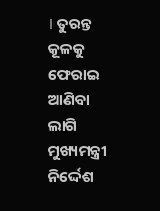। ତୁରନ୍ତ କୂଳକୁ ଫେରାଇ ଆଣିବା ଲାଗି ମୁଖ୍ୟମନ୍ତ୍ରୀ ନିର୍ଦ୍ଦେଶ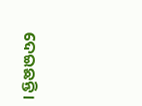ଦେଇଛନ୍ତି ।